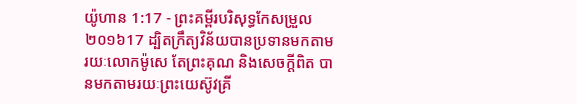យ៉ូហាន 1:17 - ព្រះគម្ពីរបរិសុទ្ធកែសម្រួល ២០១៦17 ដ្បិតក្រឹត្យវិន័យបានប្រទានមកតាមរយៈលោកម៉ូសេ តែព្រះគុណ និងសេចក្តីពិត បានមកតាមរយៈព្រះយេស៊ូវគ្រី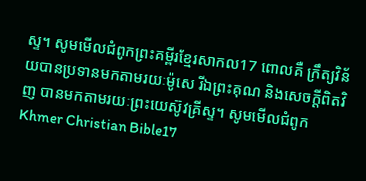ស្ទ។ សូមមើលជំពូកព្រះគម្ពីរខ្មែរសាកល17 ពោលគឺ ក្រឹត្យវិន័យបានប្រទានមកតាមរយៈម៉ូសេ រីឯព្រះគុណ និងសេចក្ដីពិតវិញ បានមកតាមរយៈព្រះយេស៊ូវគ្រីស្ទ។ សូមមើលជំពូកKhmer Christian Bible17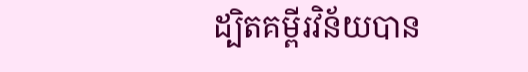ដ្បិតគម្ពីរវិន័យបាន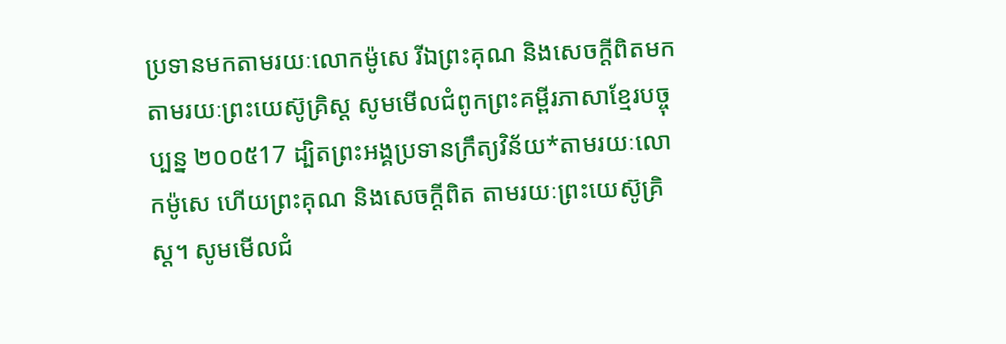ប្រទានមកតាមរយៈលោកម៉ូសេ រីឯព្រះគុណ និងសេចក្ដីពិតមកតាមរយៈព្រះយេស៊ូគ្រិស្ដ សូមមើលជំពូកព្រះគម្ពីរភាសាខ្មែរបច្ចុប្បន្ន ២០០៥17 ដ្បិតព្រះអង្គប្រទានក្រឹត្យវិន័យ*តាមរយៈលោកម៉ូសេ ហើយព្រះគុណ និងសេចក្ដីពិត តាមរយៈព្រះយេស៊ូគ្រិស្ត។ សូមមើលជំ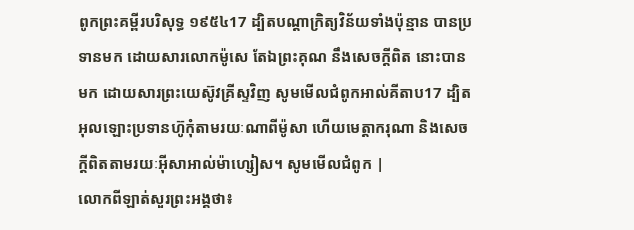ពូកព្រះគម្ពីរបរិសុទ្ធ ១៩៥៤17 ដ្បិតបណ្តាក្រិត្យវិន័យទាំងប៉ុន្មាន បានប្រទានមក ដោយសារលោកម៉ូសេ តែឯព្រះគុណ នឹងសេចក្ដីពិត នោះបានមក ដោយសារព្រះយេស៊ូវគ្រីស្ទវិញ សូមមើលជំពូកអាល់គីតាប17 ដ្បិតអុលឡោះប្រទានហ៊ូកុំតាមរយៈណាពីម៉ូសា ហើយមេត្តាករុណា និងសេចក្ដីពិតតាមរយៈអ៊ីសាអាល់ម៉ាហ្សៀស។ សូមមើលជំពូក |
លោកពីឡាត់សួរព្រះអង្គថា៖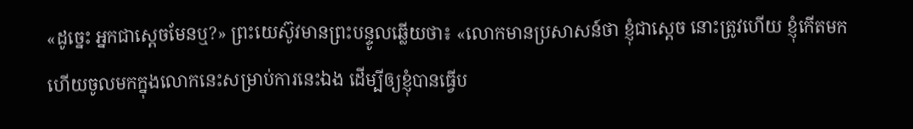«ដូច្នេះ អ្នកជាស្តេចមែនឬ?» ព្រះយេស៊ូវមានព្រះបន្ទូលឆ្លើយថា៖ «លោកមានប្រសាសន៍ថា ខ្ញុំជាស្តេច នោះត្រូវហើយ ខ្ញុំកើតមក ហើយចូលមកក្នុងលោកនេះសម្រាប់ការនេះឯង ដើម្បីឲ្យខ្ញុំបានធ្វើប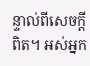ន្ទាល់ពីសេចក្តីពិត។ អស់អ្នក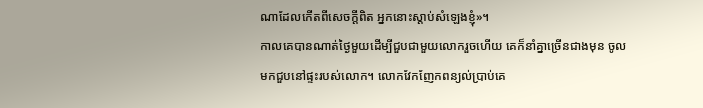ណាដែលកើតពីសេចក្តីពិត អ្នកនោះស្តាប់សំឡេងខ្ញុំ»។
កាលគេបានណាត់ថ្ងៃមួយដើម្បីជួបជាមួយលោករួចហើយ គេក៏នាំគ្នាច្រើនជាងមុន ចូលមកជួបនៅផ្ទះរបស់លោក។ លោកវែកញែកពន្យល់ប្រាប់គេ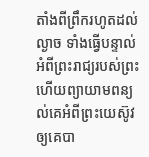តាំងពីព្រឹករហូតដល់ល្ងាច ទាំងធ្វើបន្ទាល់អំពីព្រះរាជ្យរបស់ព្រះ ហើយព្យាយាមពន្យល់គេអំពីព្រះយេស៊ូវឲ្យគេបា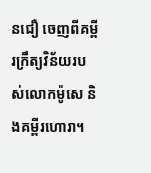នជឿ ចេញពីគម្ពីរក្រឹត្យវិន័យរបស់លោកម៉ូសេ និងគម្ពីរហោរា។